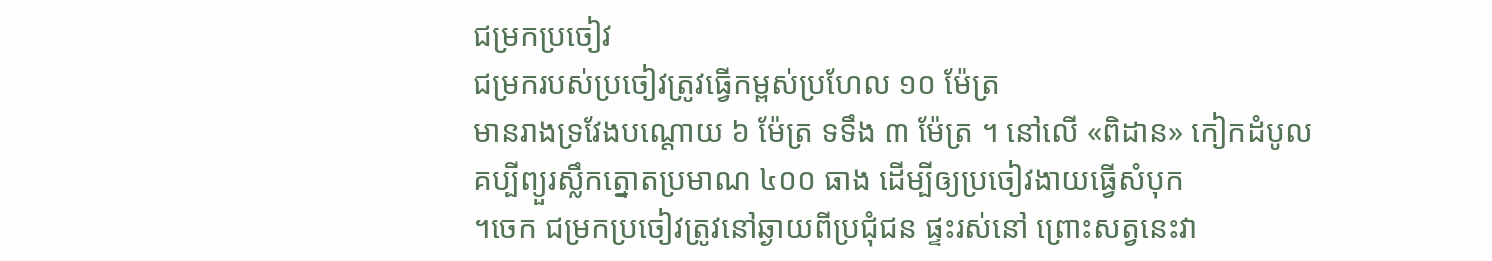ជម្រកប្រចៀវ
ជម្រករបស់ប្រចៀវត្រូវធ្វើកម្ពស់ប្រហែល ១០ ម៉ែត្រ
មានរាងទ្រវែងបណ្តោយ ៦ ម៉ែត្រ ទទឹង ៣ ម៉ែត្រ ។ នៅលើ «ពិដាន» កៀកដំបូល
គប្បីព្យួរស្លឹកត្នោតប្រមាណ ៤០០ ធាង ដើម្បីឲ្យប្រចៀវងាយធ្វើសំបុក
។ចេក ជម្រកប្រចៀវត្រូវនៅឆ្ងាយពីប្រជុំជន ផ្ទះរស់នៅ ព្រោះសត្វនេះវា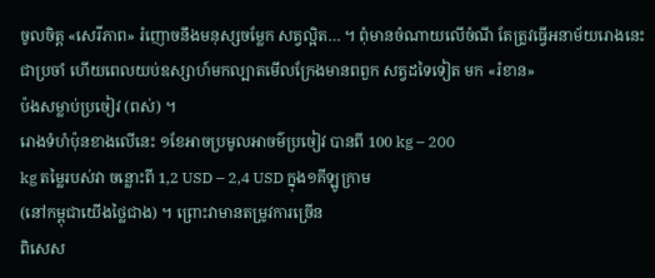ចូលចិត្ត «សេរីភាព» រំញោចនឹងមនុស្សចម្លែក សត្វល្អិត… ។ ពុំមានចំណាយលើចំណី តែត្រូវធ្វើអនាម័យរោងនេះជាប្រចាំ ហើយពេលយប់ឧស្សាហ៍មកល្បាតមើលក្រែងមានពពួក សត្វដទៃទៀត មក «រំខាន»
ប៉ងសម្លាប់ប្រចៀវ (ពស់) ។
រោងទំហំប៉ុនខាងលើនេះ ១ខែអាចប្រមូលអាចម៌ប្រចៀវ បានពី 100 kg – 200
kg តម្លៃរបស់វា ចន្លោះពី 1,2 USD – 2,4 USD ក្នុង១គីឡូក្រាម
(នៅកម្ពុជាយើងថ្លៃជាង) ។ ព្រោះវាមានតម្រូវការច្រើន
ពិសេស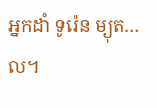អ្នកដាំ ទូរ៉េន ម្យុត… ល។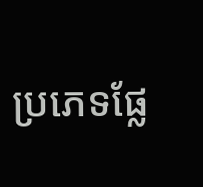ប្រភេទផ្លែ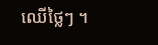ឈើថ្លៃៗ ។